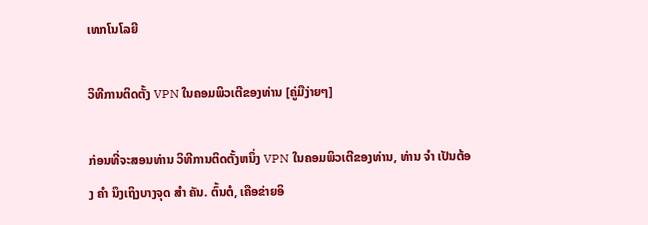ເທກໂນໂລຍີ

ວິທີການຕິດຕັ້ງ VPN ໃນຄອມພິວເຕີຂອງທ່ານ [ຄູ່ມືງ່າຍໆ]

ກ່ອນທີ່ຈະສອນທ່ານ ວິທີການຕິດຕັ້ງຫນຶ່ງ VPN ໃນຄອມພິວເຕີຂອງທ່ານ, ທ່ານ ຈຳ ເປັນຕ້ອງ ຄຳ ນຶງເຖິງບາງຈຸດ ສຳ ຄັນ. ຕົ້ນຕໍ, ເຄືອຂ່າຍອິ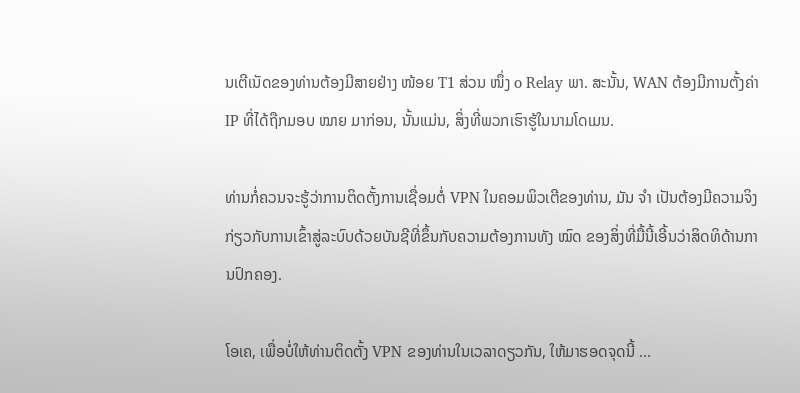ນເຕີເນັດຂອງທ່ານຕ້ອງມີສາຍຢ່າງ ໜ້ອຍ T1 ສ່ວນ ໜຶ່ງ o Relay ພາ. ສະນັ້ນ, WAN ຕ້ອງມີການຕັ້ງຄ່າ IP ທີ່ໄດ້ຖືກມອບ ໝາຍ ມາກ່ອນ, ນັ້ນແມ່ນ, ສິ່ງທີ່ພວກເຮົາຮູ້ໃນນາມໂດເມນ.

ທ່ານກໍ່ຄວນຈະຮູ້ວ່າການຕິດຕັ້ງການເຊື່ອມຕໍ່ VPN ໃນຄອມພິວເຕີຂອງທ່ານ, ມັນ ຈຳ ເປັນຕ້ອງມີຄວາມຈິງກ່ຽວກັບການເຂົ້າສູ່ລະບົບດ້ວຍບັນຊີທີ່ຂຶ້ນກັບຄວາມຕ້ອງການທັງ ໝົດ ຂອງສິ່ງທີ່ມື້ນີ້ເອີ້ນວ່າສິດທິດ້ານການປົກຄອງ.

ໂອເຄ, ເພື່ອບໍ່ໃຫ້ທ່ານຕິດຕັ້ງ VPN ຂອງທ່ານໃນເວລາດຽວກັນ, ໃຫ້ມາຮອດຈຸດນີ້ ...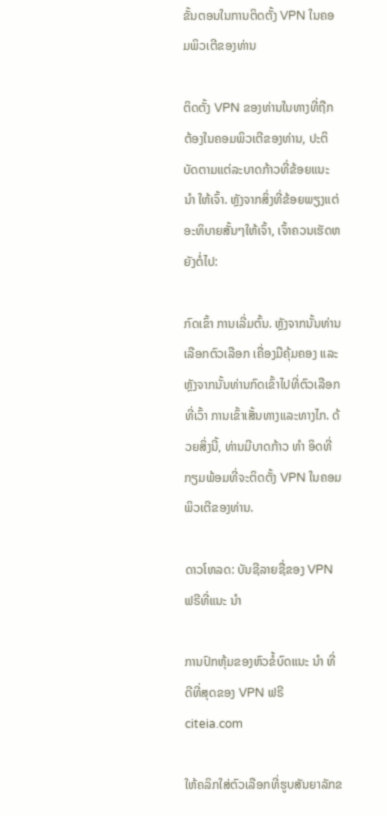ຂັ້ນຕອນໃນການຕິດຕັ້ງ VPN ໃນຄອມພິວເຕີຂອງທ່ານ

ຕິດຕັ້ງ VPN ຂອງທ່ານໃນທາງທີ່ຖືກຕ້ອງໃນຄອມພິວເຕີຂອງທ່ານ, ປະຕິບັດຕາມແຕ່ລະບາດກ້າວທີ່ຂ້ອຍແນະ ນຳ ໃຫ້ເຈົ້າ. ຫຼັງຈາກສິ່ງທີ່ຂ້ອຍພຽງແຕ່ອະທິບາຍສັ້ນໆໃຫ້ເຈົ້າ, ເຈົ້າຄວນເຮັດຫຍັງຕໍ່ໄປ:

ກົດເຂົ້າ ການເລີ່ມຕົ້ນ. ຫຼັງຈາກນັ້ນທ່ານເລືອກຕົວເລືອກ ເຄື່ອງມືຄຸ້ມຄອງ ແລະຫຼັງຈາກນັ້ນທ່ານກົດເຂົ້າໄປທີ່ຕົວເລືອກທີ່ເວົ້າ ການເຂົ້າເສັ້ນທາງແລະທາງໄກ. ດ້ວຍສິ່ງນີ້, ທ່ານມີບາດກ້າວ ທຳ ອິດທີ່ກຽມພ້ອມທີ່ຈະຕິດຕັ້ງ VPN ໃນຄອມພິວເຕີຂອງທ່ານ.

ດາວໂຫລດ: ບັນຊີລາຍຊື່ຂອງ VPN ຟຣີທີ່ແນະ ນຳ

ການປົກຫຸ້ມຂອງຫົວຂໍ້ບົດແນະ ນຳ ທີ່ດີທີ່ສຸດຂອງ VPN ຟຣີ
citeia.com

ໃຫ້ຄລິກໃສ່ຕົວເລືອກທີ່ຮູບສັນຍາລັກຂ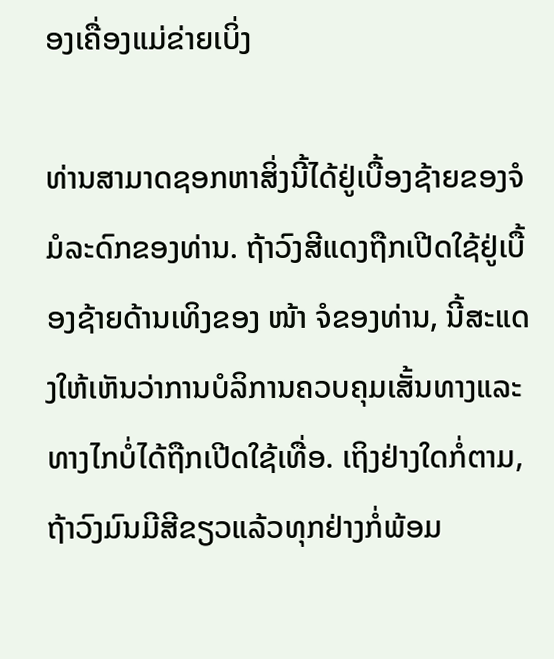ອງເຄື່ອງແມ່ຂ່າຍເບິ່ງ

ທ່ານສາມາດຊອກຫາສິ່ງນີ້ໄດ້ຢູ່ເບື້ອງຊ້າຍຂອງຈໍມໍລະດົກຂອງທ່ານ. ຖ້າວົງສີແດງຖືກເປີດໃຊ້ຢູ່ເບື້ອງຊ້າຍດ້ານເທິງຂອງ ໜ້າ ຈໍຂອງທ່ານ, ນີ້ສະແດງໃຫ້ເຫັນວ່າການບໍລິການຄວບຄຸມເສັ້ນທາງແລະທາງໄກບໍ່ໄດ້ຖືກເປີດໃຊ້ເທື່ອ. ເຖິງຢ່າງໃດກໍ່ຕາມ, ຖ້າວົງມົນມີສີຂຽວແລ້ວທຸກຢ່າງກໍ່ພ້ອມ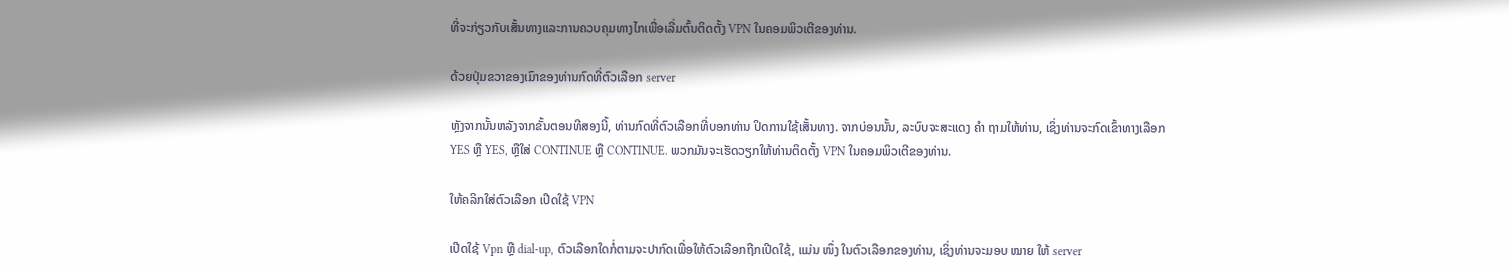ທີ່ຈະກ່ຽວກັບເສັ້ນທາງແລະການຄວບຄຸມທາງໄກເພື່ອເລີ່ມຕົ້ນຕິດຕັ້ງ VPN ໃນຄອມພິວເຕີຂອງທ່ານ.

ດ້ວຍປຸ່ມຂວາຂອງເມົາຂອງທ່ານກົດທີ່ຕົວເລືອກ server

ຫຼັງຈາກນັ້ນຫລັງຈາກຂັ້ນຕອນທີສອງນີ້, ທ່ານກົດທີ່ຕົວເລືອກທີ່ບອກທ່ານ ປິດການໃຊ້ເສັ້ນທາງ. ຈາກບ່ອນນັ້ນ, ລະບົບຈະສະແດງ ຄຳ ຖາມໃຫ້ທ່ານ, ເຊິ່ງທ່ານຈະກົດເຂົ້າທາງເລືອກ YES ຫຼື YES, ຫຼືໃສ່ CONTINUE ຫຼື CONTINUE. ພວກມັນຈະເຮັດວຽກໃຫ້ທ່ານຕິດຕັ້ງ VPN ໃນຄອມພິວເຕີຂອງທ່ານ.

ໃຫ້ຄລິກໃສ່ຕົວເລືອກ ເປີດໃຊ້ VPN

ເປີດໃຊ້ Vpn ຫຼື dial-up, ຕົວເລືອກໃດກໍ່ຕາມຈະປາກົດເພື່ອໃຫ້ຕົວເລືອກຖືກເປີດໃຊ້, ແມ່ນ ໜຶ່ງ ໃນຕົວເລືອກຂອງທ່ານ, ເຊິ່ງທ່ານຈະມອບ ໝາຍ ໃຫ້ server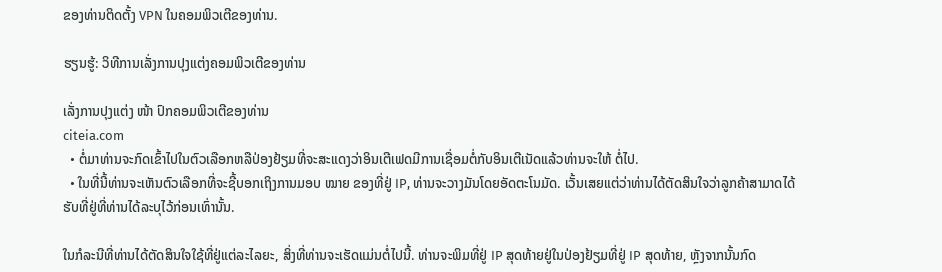ຂອງທ່ານຕິດຕັ້ງ VPN ໃນຄອມພິວເຕີຂອງທ່ານ.

ຮຽນຮູ້: ວິທີການເລັ່ງການປຸງແຕ່ງຄອມພິວເຕີຂອງທ່ານ

ເລັ່ງການປຸງແຕ່ງ ໜ້າ ປົກຄອມພິວເຕີຂອງທ່ານ
citeia.com
  • ຕໍ່ມາທ່ານຈະກົດເຂົ້າໄປໃນຕົວເລືອກຫລືປ່ອງຢ້ຽມທີ່ຈະສະແດງວ່າອິນເຕີເຟດມີການເຊື່ອມຕໍ່ກັບອິນເຕີເນັດແລ້ວທ່ານຈະໃຫ້ ຕໍ່ໄປ.
  • ໃນທີ່ນີ້ທ່ານຈະເຫັນຕົວເລືອກທີ່ຈະຊີ້ບອກເຖິງການມອບ ໝາຍ ຂອງທີ່ຢູ່ IP, ທ່ານຈະວາງມັນໂດຍອັດຕະໂນມັດ. ເວັ້ນເສຍແຕ່ວ່າທ່ານໄດ້ຕັດສິນໃຈວ່າລູກຄ້າສາມາດໄດ້ຮັບທີ່ຢູ່ທີ່ທ່ານໄດ້ລະບຸໄວ້ກ່ອນເທົ່ານັ້ນ.

ໃນກໍລະນີທີ່ທ່ານໄດ້ຕັດສິນໃຈໃຊ້ທີ່ຢູ່ແຕ່ລະໄລຍະ, ສິ່ງທີ່ທ່ານຈະເຮັດແມ່ນຕໍ່ໄປນີ້. ທ່ານຈະພິມທີ່ຢູ່ IP ສຸດທ້າຍຢູ່ໃນປ່ອງຢ້ຽມທີ່ຢູ່ IP ສຸດທ້າຍ, ຫຼັງຈາກນັ້ນກົດ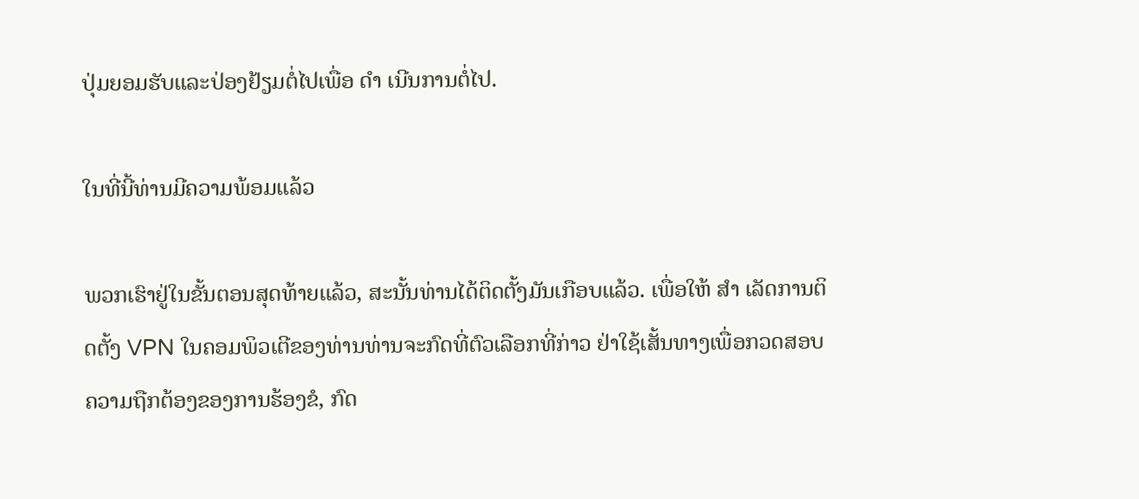ປຸ່ມຍອມຮັບແລະປ່ອງຢ້ຽມຕໍ່ໄປເພື່ອ ດຳ ເນີນການຕໍ່ໄປ.

ໃນທີ່ນີ້ທ່ານມີຄວາມພ້ອມແລ້ວ

ພວກເຮົາຢູ່ໃນຂັ້ນຕອນສຸດທ້າຍແລ້ວ, ສະນັ້ນທ່ານໄດ້ຕິດຕັ້ງມັນເກືອບແລ້ວ. ເພື່ອໃຫ້ ສຳ ເລັດການຕິດຕັ້ງ VPN ໃນຄອມພິວເຕີຂອງທ່ານທ່ານຈະກົດທີ່ຕົວເລືອກທີ່ກ່າວ ຢ່າໃຊ້ເສັ້ນທາງເພື່ອກວດສອບຄວາມຖືກຕ້ອງຂອງການຮ້ອງຂໍ, ກົດ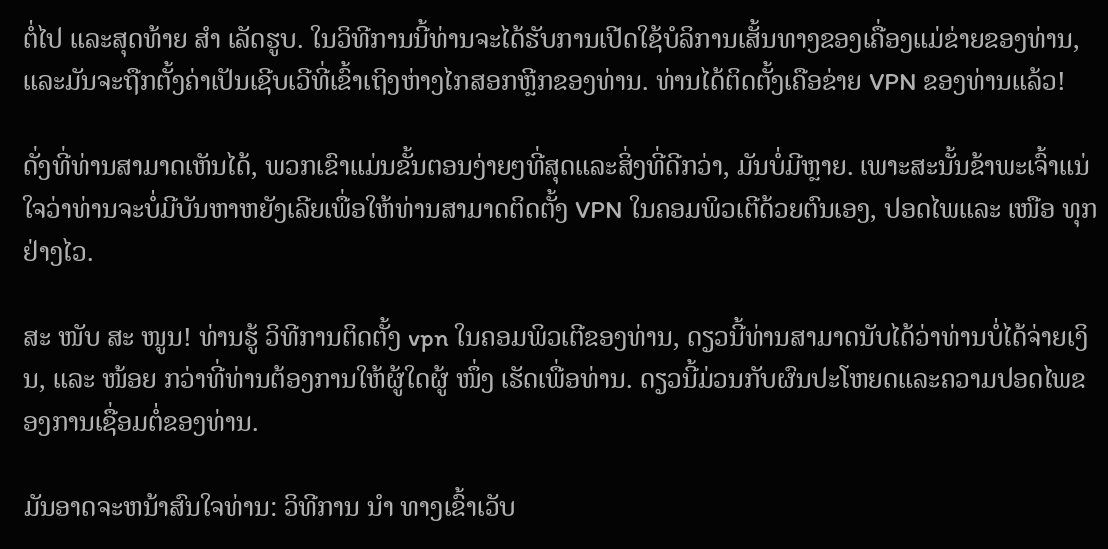ຕໍ່ໄປ ແລະສຸດທ້າຍ ສຳ ເລັດຮູບ. ໃນວິທີການນີ້ທ່ານຈະໄດ້ຮັບການເປີດໃຊ້ບໍລິການເສັ້ນທາງຂອງເຄື່ອງແມ່ຂ່າຍຂອງທ່ານ, ແລະມັນຈະຖືກຕັ້ງຄ່າເປັນເຊີບເວີທີ່ເຂົ້າເຖິງຫ່າງໄກສອກຫຼີກຂອງທ່ານ. ທ່ານໄດ້ຕິດຕັ້ງເຄືອຂ່າຍ VPN ຂອງທ່ານແລ້ວ!

ດັ່ງທີ່ທ່ານສາມາດເຫັນໄດ້, ພວກເຂົາແມ່ນຂັ້ນຕອນງ່າຍໆທີ່ສຸດແລະສິ່ງທີ່ດີກວ່າ, ມັນບໍ່ມີຫຼາຍ. ເພາະສະນັ້ນຂ້າພະເຈົ້າແນ່ໃຈວ່າທ່ານຈະບໍ່ມີບັນຫາຫຍັງເລີຍເພື່ອໃຫ້ທ່ານສາມາດຕິດຕັ້ງ VPN ໃນຄອມພິວເຕີດ້ວຍຕົນເອງ, ປອດໄພແລະ ເໜືອ ທຸກຢ່າງໄວ.

ສະ ໜັບ ສະ ໜູນ! ທ່ານຮູ້ ວິທີການຕິດຕັ້ງ vpn ໃນຄອມພິວເຕີຂອງທ່ານ, ດຽວນີ້ທ່ານສາມາດນັບໄດ້ວ່າທ່ານບໍ່ໄດ້ຈ່າຍເງິນ, ແລະ ໜ້ອຍ ກວ່າທີ່ທ່ານຕ້ອງການໃຫ້ຜູ້ໃດຜູ້ ໜຶ່ງ ເຮັດເພື່ອທ່ານ. ດຽວນີ້ມ່ວນກັບຜົນປະໂຫຍດແລະຄວາມປອດໄພຂອງການເຊື່ອມຕໍ່ຂອງທ່ານ.

ມັນອາດຈະຫນ້າສົນໃຈທ່ານ: ວິທີການ ນຳ ທາງເຂົ້າເວັບ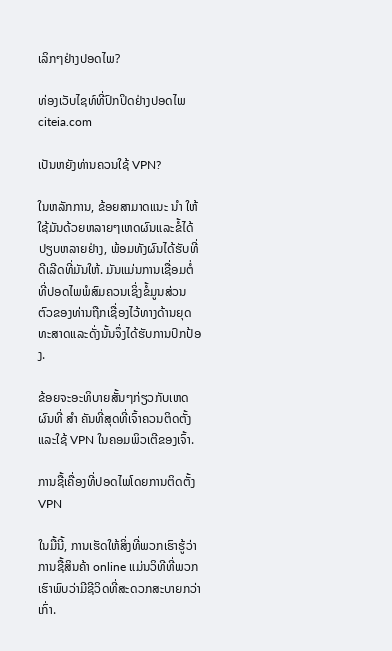ເລິກໆຢ່າງປອດໄພ?

ທ່ອງເວັບໄຊທ໌ທີ່ປົກປິດຢ່າງປອດໄພ
citeia.com

ເປັນຫຍັງທ່ານຄວນໃຊ້ VPN?

ໃນຫລັກການ, ຂ້ອຍສາມາດແນະ ນຳ ໃຫ້ໃຊ້ມັນດ້ວຍຫລາຍໆເຫດຜົນແລະຂໍ້ໄດ້ປຽບຫລາຍຢ່າງ, ພ້ອມທັງຜົນໄດ້ຮັບທີ່ດີເລີດທີ່ມັນໃຫ້. ມັນແມ່ນການເຊື່ອມຕໍ່ທີ່ປອດໄພພໍສົມຄວນເຊິ່ງຂໍ້ມູນສ່ວນຕົວຂອງທ່ານຖືກເຊື່ອງໄວ້ທາງດ້ານຍຸດທະສາດແລະດັ່ງນັ້ນຈຶ່ງໄດ້ຮັບການປົກປ້ອງ.

ຂ້ອຍຈະອະທິບາຍສັ້ນໆກ່ຽວກັບເຫດຜົນທີ່ ສຳ ຄັນທີ່ສຸດທີ່ເຈົ້າຄວນຕິດຕັ້ງແລະໃຊ້ VPN ໃນຄອມພິວເຕີຂອງເຈົ້າ.

ການຊື້ເຄື່ອງທີ່ປອດໄພໂດຍການຕິດຕັ້ງ VPN

ໃນມື້ນີ້, ການເຮັດໃຫ້ສິ່ງທີ່ພວກເຮົາຮູ້ວ່າການຊື້ສິນຄ້າ online ແມ່ນວິທີທີ່ພວກເຮົາພົບວ່າມີຊີວິດທີ່ສະດວກສະບາຍກວ່າເກົ່າ.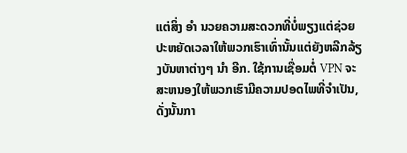ແຕ່ສິ່ງ ອຳ ນວຍຄວາມສະດວກທີ່ບໍ່ພຽງແຕ່ຊ່ວຍປະຫຍັດເວລາໃຫ້ພວກເຮົາເທົ່ານັ້ນແຕ່ຍັງຫລີກລ້ຽງບັນຫາຕ່າງໆ ນຳ ອີກ. ໃຊ້ການເຊື່ອມຕໍ່ VPN ຈະສະຫນອງໃຫ້ພວກເຮົາມີຄວາມປອດໄພທີ່ຈໍາເປັນ, ດັ່ງນັ້ນກາ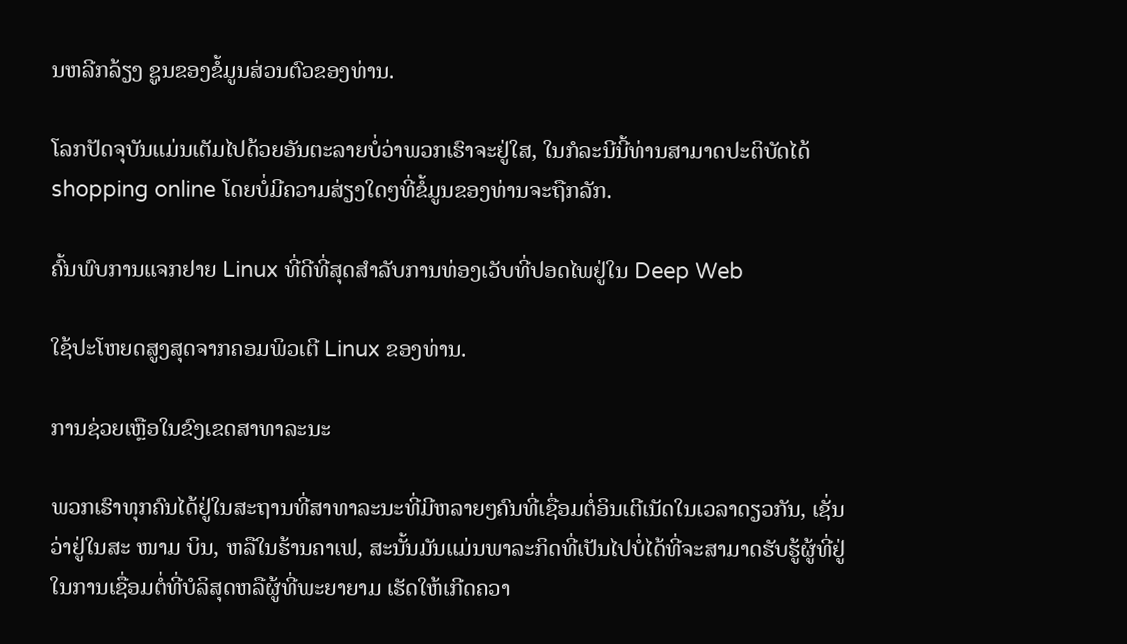ນຫລີກລ້ຽງ ຊູນຂອງຂໍ້ມູນສ່ວນຕົວຂອງທ່ານ.

ໂລກປັດຈຸບັນແມ່ນເຕັມໄປດ້ວຍອັນຕະລາຍບໍ່ວ່າພວກເຮົາຈະຢູ່ໃສ, ໃນກໍລະນີນີ້ທ່ານສາມາດປະຕິບັດໄດ້ shopping online ໂດຍບໍ່ມີຄວາມສ່ຽງໃດໆທີ່ຂໍ້ມູນຂອງທ່ານຈະຖືກລັກ.

ຄົ້ນພົບການແຈກຢາຍ Linux ທີ່ດີທີ່ສຸດສໍາລັບການທ່ອງເວັບທີ່ປອດໄພຢູ່ໃນ Deep Web

ໃຊ້ປະໂຫຍດສູງສຸດຈາກຄອມພິວເຕີ Linux ຂອງທ່ານ.

ການຊ່ວຍເຫຼືອໃນຂົງເຂດສາທາລະນະ

ພວກເຮົາທຸກຄົນໄດ້ຢູ່ໃນສະຖານທີ່ສາທາລະນະທີ່ມີຫລາຍໆຄົນທີ່ເຊື່ອມຕໍ່ອິນເຕີເນັດໃນເວລາດຽວກັນ, ເຊັ່ນວ່າຢູ່ໃນສະ ໜາມ ບິນ, ຫລືໃນຮ້ານຄາເຟ, ສະນັ້ນມັນແມ່ນພາລະກິດທີ່ເປັນໄປບໍ່ໄດ້ທີ່ຈະສາມາດຮັບຮູ້ຜູ້ທີ່ຢູ່ໃນການເຊື່ອມຕໍ່ທີ່ບໍລິສຸດຫລືຜູ້ທີ່ພະຍາຍາມ ເຮັດໃຫ້ເກີດຄວາ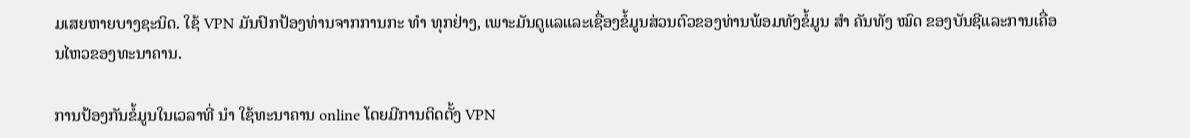ມເສຍຫາຍບາງຊະນິດ. ໃຊ້ VPN ມັນປົກປ້ອງທ່ານຈາກການກະ ທຳ ທຸກຢ່າງ, ເພາະມັນດູແລແລະເຊື່ອງຂໍ້ມູນສ່ວນຕົວຂອງທ່ານພ້ອມທັງຂໍ້ມູນ ສຳ ຄັນທັງ ໝົດ ຂອງບັນຊີແລະການເຄື່ອນໄຫວຂອງທະນາຄານ.

ການປ້ອງກັນຂໍ້ມູນໃນເວລາທີ່ ນຳ ໃຊ້ທະນາຄານ online ໂດຍມີການຕິດຕັ້ງ VPN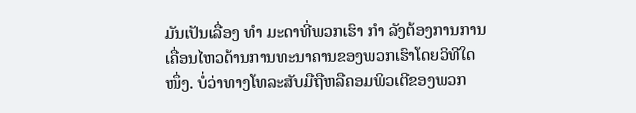ມັນເປັນເລື່ອງ ທຳ ມະດາທີ່ພວກເຮົາ ກຳ ລັງຕ້ອງການການເຄື່ອນໄຫວດ້ານການທະນາຄານຂອງພວກເຮົາໂດຍວິທີໃດ ໜຶ່ງ. ບໍ່ວ່າທາງໂທລະສັບມືຖືຫລືຄອມພິວເຕີຂອງພວກ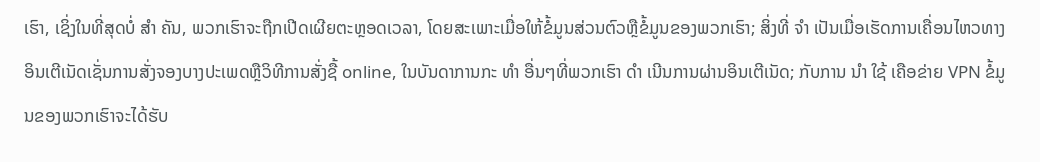ເຮົາ, ເຊິ່ງໃນທີ່ສຸດບໍ່ ສຳ ຄັນ, ພວກເຮົາຈະຖືກເປີດເຜີຍຕະຫຼອດເວລາ, ໂດຍສະເພາະເມື່ອໃຫ້ຂໍ້ມູນສ່ວນຕົວຫຼືຂໍ້ມູນຂອງພວກເຮົາ; ສິ່ງທີ່ ຈຳ ເປັນເມື່ອເຮັດການເຄື່ອນໄຫວທາງອິນເຕີເນັດເຊັ່ນການສັ່ງຈອງບາງປະເພດຫຼືວິທີການສັ່ງຊື້ online, ໃນບັນດາການກະ ທຳ ອື່ນໆທີ່ພວກເຮົາ ດຳ ເນີນການຜ່ານອິນເຕີເນັດ; ກັບການ ນຳ ໃຊ້ ເຄືອຂ່າຍ VPN ຂໍ້ມູນຂອງພວກເຮົາຈະໄດ້ຮັບ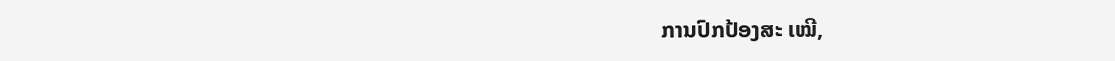ການປົກປ້ອງສະ ເໝີ,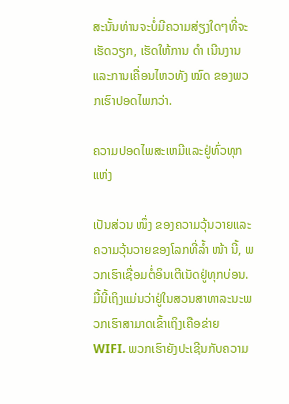ສະນັ້ນທ່ານຈະບໍ່ມີຄວາມສ່ຽງໃດໆທີ່ຈະເຮັດວຽກ, ເຮັດໃຫ້ການ ດຳ ເນີນງານແລະການເຄື່ອນໄຫວທັງ ໝົດ ຂອງພວກເຮົາປອດໄພກວ່າ.

ຄວາມປອດໄພສະເຫມີແລະຢູ່ທົ່ວທຸກແຫ່ງ

ເປັນສ່ວນ ໜຶ່ງ ຂອງຄວາມວຸ້ນວາຍແລະຄວາມວຸ້ນວາຍຂອງໂລກທີ່ລໍ້າ ໜ້າ ນີ້, ພວກເຮົາເຊື່ອມຕໍ່ອິນເຕີເນັດຢູ່ທຸກບ່ອນ. ມື້ນີ້ເຖິງແມ່ນວ່າຢູ່ໃນສວນສາທາລະນະພວກເຮົາສາມາດເຂົ້າເຖິງເຄືອຂ່າຍ WIFI. ພວກເຮົາຍັງປະເຊີນກັບຄວາມ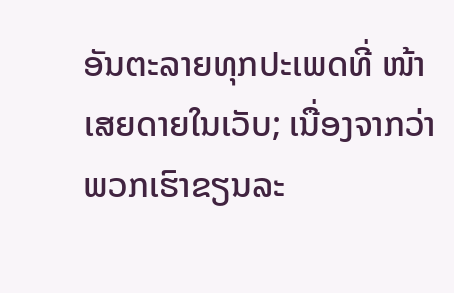ອັນຕະລາຍທຸກປະເພດທີ່ ໜ້າ ເສຍດາຍໃນເວັບ; ເນື່ອງຈາກວ່າພວກເຮົາຂຽນລະ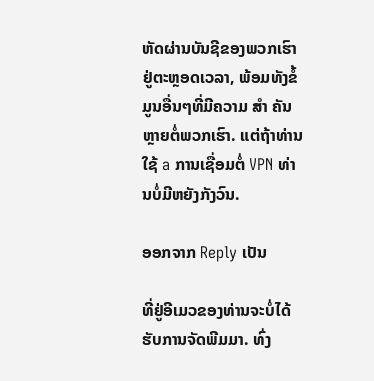ຫັດຜ່ານບັນຊີຂອງພວກເຮົາຢູ່ຕະຫຼອດເວລາ, ພ້ອມທັງຂໍ້ມູນອື່ນໆທີ່ມີຄວາມ ສຳ ຄັນຫຼາຍຕໍ່ພວກເຮົາ. ແຕ່ຖ້າທ່ານໃຊ້ a ການເຊື່ອມຕໍ່ VPN ທ່ານບໍ່ມີຫຍັງກັງວົນ.

ອອກຈາກ Reply ເປັນ

ທີ່ຢູ່ອີເມວຂອງທ່ານຈະບໍ່ໄດ້ຮັບການຈັດພີມມາ. ທົ່ງ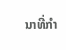ນາທີ່ກໍາ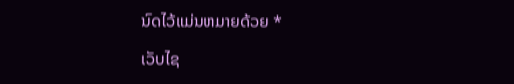ນົດໄວ້ແມ່ນຫມາຍດ້ວຍ *

ເວັບໄຊ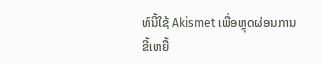ທ໌ນີ້ໃຊ້ Akismet ເພື່ອຫຼຸດຜ່ອນການຂີ້ເຫຍື້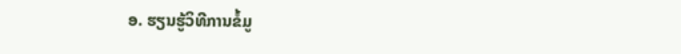ອ. ຮຽນຮູ້ວິທີການຂໍ້ມູ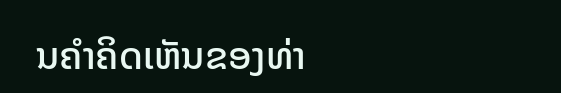ນຄໍາຄິດເຫັນຂອງທ່າ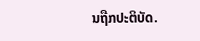ນຖືກປະຕິບັດ.